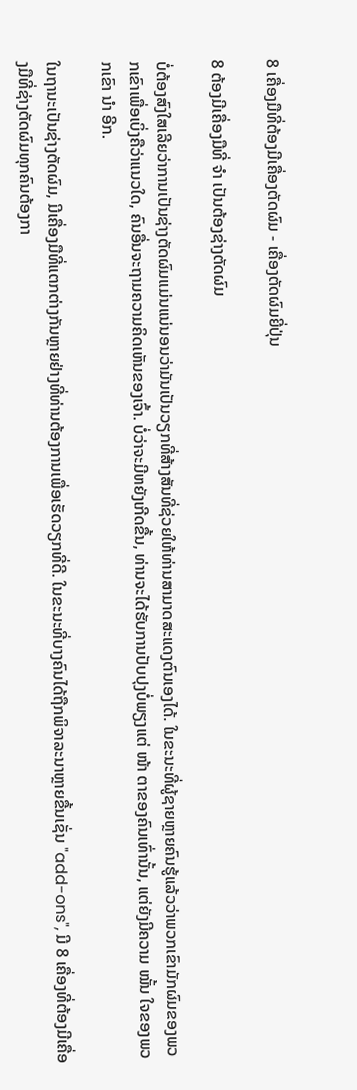8 ເຄື່ອງມືທີ່ຕ້ອງມີເຄື່ອງຕັດຜົມ - ເຄື່ອງຕັດຜົມຍີ່ປຸ່ນ

8 ຕ້ອງມີເຄື່ອງມືທີ່ ຈຳ ເປັນຕ້ອງຊ່າງຕັດຜົມ

ບໍ່ຕ້ອງສົງໃສເລີຍວ່າການເປັນຊ່າງຕັດຜົມແມ່ນແນ່ນອນວ່າມັນເປັນວຽກທີ່ສ້າງສັນທີ່ຊ່ວຍໃຫ້ທ່ານສາມາດສະແດງຕົນເອງໄດ້. ໃນຂະນະທີ່ຜູ້ຊາຍຫຼາຍຄົນຮູ້ແລ້ວວ່າພວກເຂົາມັກຜົມຂອງພວກເຂົາເພື່ອເບິ່ງຄືວ່າແນວໃດ, ຄົນອື່ນຈະຖາມຄວາມຄິດເຫັນຂອງເຈົ້າ. ບໍ່ວ່າຈະມີຫຍັງເກີດຂື້ນ, ທ່ານຈະໄດ້ຮັບການປັບປຸງບໍ່ພຽງແຕ່ ໜ້າ ຕາຂອງຄົນເທົ່ານັ້ນ, ແຕ່ຍັງມີຄວາມ ໝັ້ນ ໃຈຂອງພວກເຂົາ ນຳ ອີກ.

ໃນຖານະເປັນຊ່າງຕັດຜົມ, ມີເຄື່ອງມືທີ່ແຕກຕ່າງກັນຫຼາຍຢ່າງທີ່ທ່ານຕ້ອງການເພື່ອເຮັດວຽກທີ່ດີ. ໃນຂະນະທີ່ບາງຄົນໄດ້ຖືກພິຈາລະນາຫຼາຍຂື້ນເຊັ່ນ "add-ons", ມີ 8 ເຄື່ອງທີ່ຕ້ອງມີເຄື່ອງມືທີ່ຊ່າງຕັດຜົມທຸກຄົນຕ້ອງກາ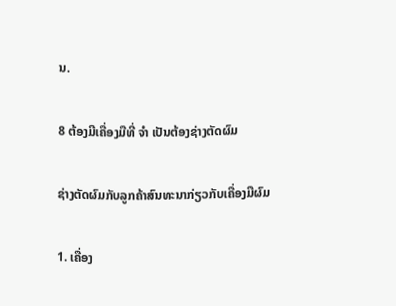ນ.

8 ຕ້ອງມີເຄື່ອງມືທີ່ ຈຳ ເປັນຕ້ອງຊ່າງຕັດຜົມ

ຊ່າງຕັດຜົມກັບລູກຄ້າສົນທະນາກ່ຽວກັບເຄື່ອງມືຜົມ

1. ເຄື່ອງ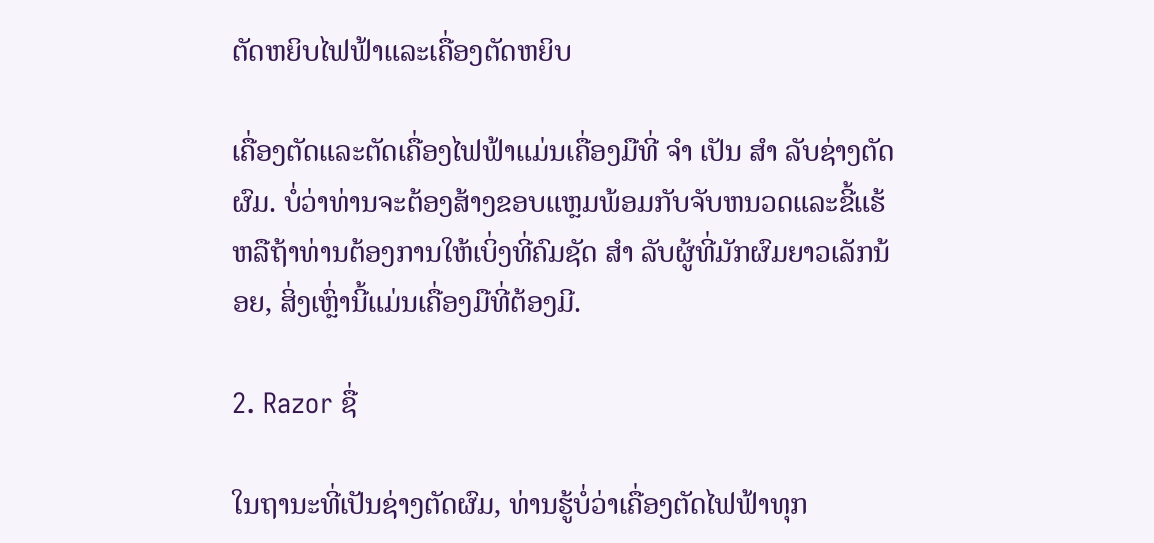ຕັດຫຍິບໄຟຟ້າແລະເຄື່ອງຕັດຫຍິບ

ເຄື່ອງຕັດແລະຕັດເຄື່ອງໄຟຟ້າແມ່ນເຄື່ອງມືທີ່ ຈຳ ເປັນ ສຳ ລັບຊ່າງຕັດຜົມ. ບໍ່ວ່າທ່ານຈະຕ້ອງສ້າງຂອບແຫຼມພ້ອມກັບຈັບຫນວດແລະຂີ້ແຮ້ຫລືຖ້າທ່ານຕ້ອງການໃຫ້ເບິ່ງທີ່ຄົມຊັດ ສຳ ລັບຜູ້ທີ່ມັກຜົມຍາວເລັກນ້ອຍ, ສິ່ງເຫຼົ່ານີ້ແມ່ນເຄື່ອງມືທີ່ຕ້ອງມີ.

2. Razor ຊື່

ໃນຖານະທີ່ເປັນຊ່າງຕັດຜົມ, ທ່ານຮູ້ບໍ່ວ່າເຄື່ອງຕັດໄຟຟ້າທຸກ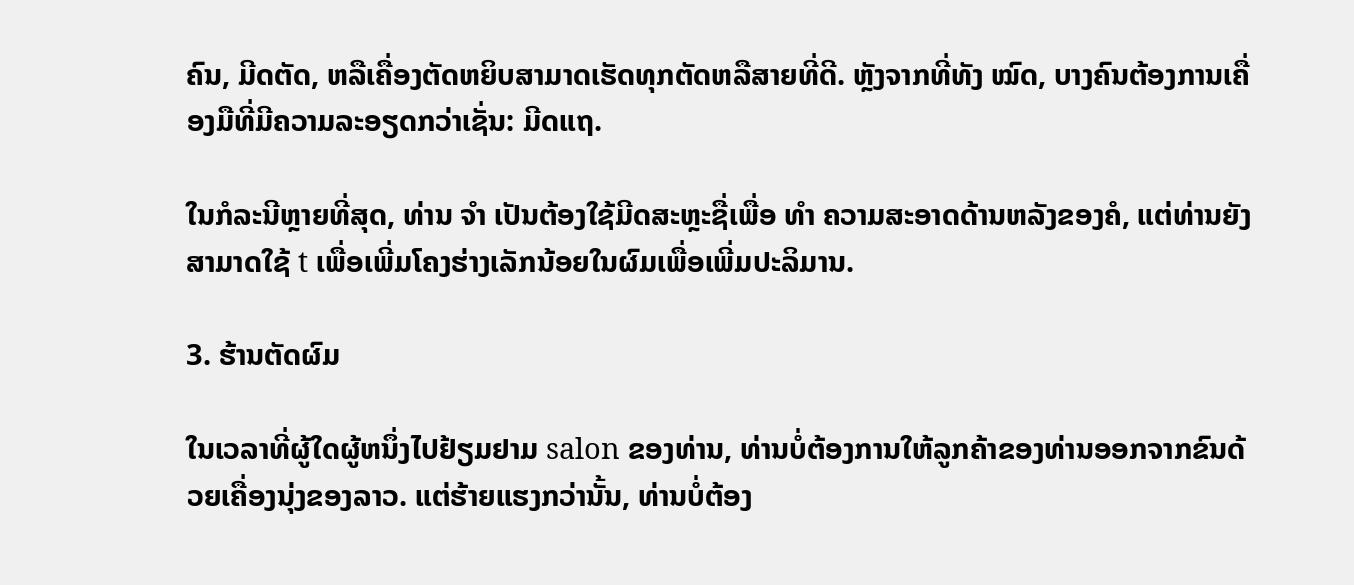ຄົນ, ມີດຕັດ, ຫລືເຄື່ອງຕັດຫຍິບສາມາດເຮັດທຸກຕັດຫລືສາຍທີ່ດີ. ຫຼັງຈາກທີ່ທັງ ໝົດ, ບາງຄົນຕ້ອງການເຄື່ອງມືທີ່ມີຄວາມລະອຽດກວ່າເຊັ່ນ: ມີດແຖ.

ໃນກໍລະນີຫຼາຍທີ່ສຸດ, ທ່ານ ຈຳ ເປັນຕ້ອງໃຊ້ມີດສະຫຼະຊື່ເພື່ອ ທຳ ຄວາມສະອາດດ້ານຫລັງຂອງຄໍ, ແຕ່ທ່ານຍັງສາມາດໃຊ້ t ເພື່ອເພີ່ມໂຄງຮ່າງເລັກນ້ອຍໃນຜົມເພື່ອເພີ່ມປະລິມານ.

3. ຮ້ານຕັດຜົມ

ໃນເວລາທີ່ຜູ້ໃດຜູ້ຫນຶ່ງໄປຢ້ຽມຢາມ salon ຂອງທ່ານ, ທ່ານບໍ່ຕ້ອງການໃຫ້ລູກຄ້າຂອງທ່ານອອກຈາກຂົນດ້ວຍເຄື່ອງນຸ່ງຂອງລາວ. ແຕ່ຮ້າຍແຮງກວ່ານັ້ນ, ທ່ານບໍ່ຕ້ອງ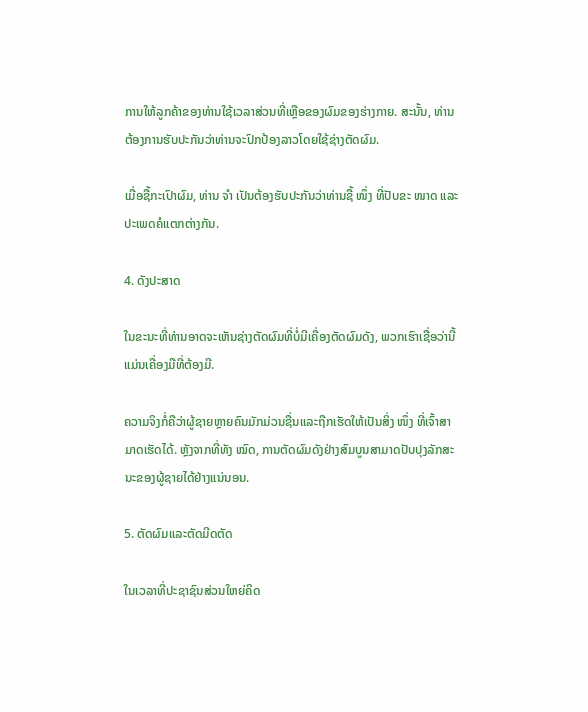ການໃຫ້ລູກຄ້າຂອງທ່ານໃຊ້ເວລາສ່ວນທີ່ເຫຼືອຂອງຜົມຂອງຮ່າງກາຍ. ສະນັ້ນ, ທ່ານຕ້ອງການຮັບປະກັນວ່າທ່ານຈະປົກປ້ອງລາວໂດຍໃຊ້ຊ່າງຕັດຜົມ.

ເມື່ອຊື້ກະເປົາຜົມ, ທ່ານ ຈຳ ເປັນຕ້ອງຮັບປະກັນວ່າທ່ານຊື້ ໜຶ່ງ ທີ່ປັບຂະ ໜາດ ແລະປະເພດຄໍແຕກຕ່າງກັນ.

4. ດັງປະສາດ

ໃນຂະນະທີ່ທ່ານອາດຈະເຫັນຊ່າງຕັດຜົມທີ່ບໍ່ມີເຄື່ອງຕັດຜົມດັງ, ພວກເຮົາເຊື່ອວ່ານີ້ແມ່ນເຄື່ອງມືທີ່ຕ້ອງມີ.

ຄວາມຈິງກໍ່ຄືວ່າຜູ້ຊາຍຫຼາຍຄົນມັກມ່ວນຊື່ນແລະຖືກເຮັດໃຫ້ເປັນສິ່ງ ໜຶ່ງ ທີ່ເຈົ້າສາມາດເຮັດໄດ້. ຫຼັງຈາກທີ່ທັງ ໝົດ, ການຕັດຜົມດັງຢ່າງສົມບູນສາມາດປັບປຸງລັກສະນະຂອງຜູ້ຊາຍໄດ້ຢ່າງແນ່ນອນ.

5. ຕັດຜົມແລະຕັດມີດຕັດ

ໃນເວລາທີ່ປະຊາຊົນສ່ວນໃຫຍ່ຄິດ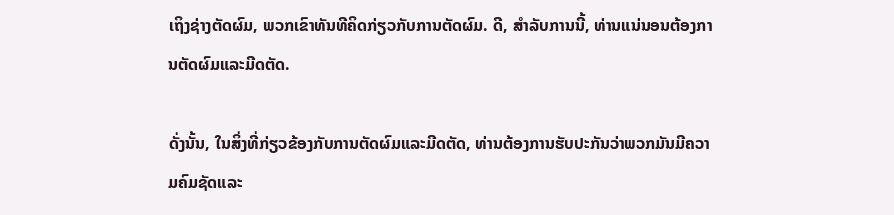ເຖິງຊ່າງຕັດຜົມ, ພວກເຂົາທັນທີຄິດກ່ຽວກັບການຕັດຜົມ. ດີ, ສໍາລັບການນີ້, ທ່ານແນ່ນອນຕ້ອງການຕັດຜົມແລະມີດຕັດ.

ດັ່ງນັ້ນ, ໃນສິ່ງທີ່ກ່ຽວຂ້ອງກັບການຕັດຜົມແລະມີດຕັດ, ທ່ານຕ້ອງການຮັບປະກັນວ່າພວກມັນມີຄວາມຄົມຊັດແລະ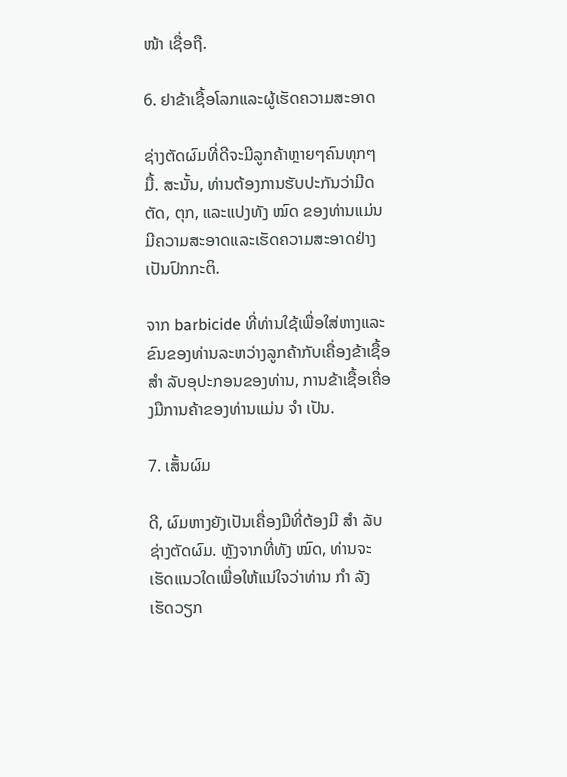ໜ້າ ເຊື່ອຖື.

6. ຢາຂ້າເຊື້ອໂລກແລະຜູ້ເຮັດຄວາມສະອາດ

ຊ່າງຕັດຜົມທີ່ດີຈະມີລູກຄ້າຫຼາຍໆຄົນທຸກໆມື້. ສະນັ້ນ, ທ່ານຕ້ອງການຮັບປະກັນວ່າມີດຕັດ, ຕຸກ, ແລະແປງທັງ ໝົດ ຂອງທ່ານແມ່ນມີຄວາມສະອາດແລະເຮັດຄວາມສະອາດຢ່າງເປັນປົກກະຕິ.

ຈາກ barbicide ທີ່ທ່ານໃຊ້ເພື່ອໃສ່ຫາງແລະຂົນຂອງທ່ານລະຫວ່າງລູກຄ້າກັບເຄື່ອງຂ້າເຊື້ອ ສຳ ລັບອຸປະກອນຂອງທ່ານ, ການຂ້າເຊື້ອເຄື່ອງມືການຄ້າຂອງທ່ານແມ່ນ ຈຳ ເປັນ.

7. ເສັ້ນຜົມ

ດີ, ຜົມຫາງຍັງເປັນເຄື່ອງມືທີ່ຕ້ອງມີ ສຳ ລັບຊ່າງຕັດຜົມ. ຫຼັງຈາກທີ່ທັງ ໝົດ, ທ່ານຈະເຮັດແນວໃດເພື່ອໃຫ້ແນ່ໃຈວ່າທ່ານ ກຳ ລັງເຮັດວຽກ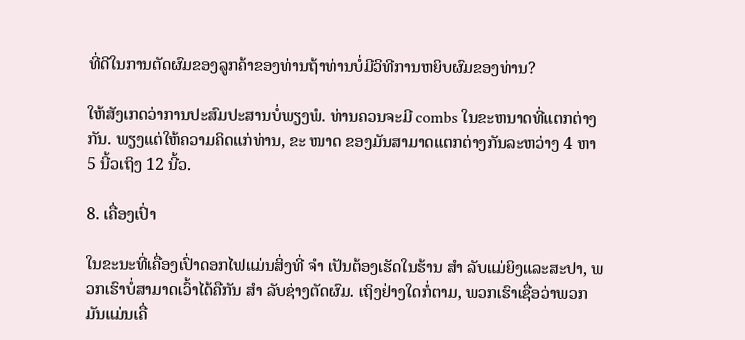ທີ່ດີໃນການຕັດຜົມຂອງລູກຄ້າຂອງທ່ານຖ້າທ່ານບໍ່ມີວິທີການຫຍິບຜົມຂອງທ່ານ?

ໃຫ້ສັງເກດວ່າການປະສົມປະສານບໍ່ພຽງພໍ. ທ່ານຄວນຈະມີ combs ໃນຂະຫນາດທີ່ແຕກຕ່າງກັນ. ພຽງແຕ່ໃຫ້ຄວາມຄິດແກ່ທ່ານ, ຂະ ໜາດ ຂອງມັນສາມາດແຕກຕ່າງກັນລະຫວ່າງ 4 ຫາ 5 ນີ້ວເຖິງ 12 ນີ້ວ.

8. ເຄື່ອງເປົ່າ

ໃນຂະນະທີ່ເຄື່ອງເປົ່າດອກໄຟແມ່ນສິ່ງທີ່ ຈຳ ເປັນຕ້ອງເຮັດໃນຮ້ານ ສຳ ລັບແມ່ຍິງແລະສະປາ, ພວກເຮົາບໍ່ສາມາດເວົ້າໄດ້ຄືກັນ ສຳ ລັບຊ່າງຕັດຜົມ. ເຖິງຢ່າງໃດກໍ່ຕາມ, ພວກເຮົາເຊື່ອວ່າພວກມັນແມ່ນເຄື່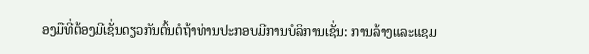ອງມືທີ່ຕ້ອງມີເຊັ່ນດຽວກັນຕົ້ນຕໍຖ້າທ່ານປະກອບມີການບໍລິການເຊັ່ນ: ການລ້າງແລະແຊມ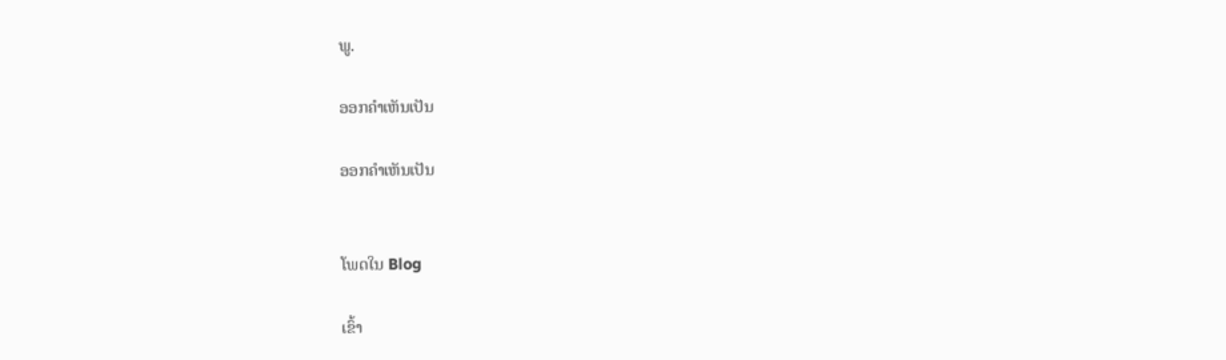ພູ.

ອອກຄໍາເຫັນເປັນ

ອອກຄໍາເຫັນເປັນ


ໂພດໃນ Blog

ເຂົ້າ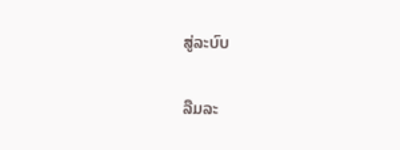ສູ່ລະບົບ

ລືມລະ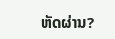ຫັດຜ່ານ?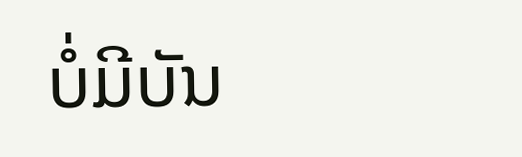ບໍ່ມີບັນ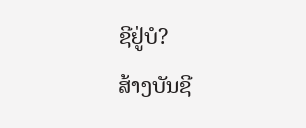ຊີຢູ່ບໍ?
ສ້າງບັນຊີ